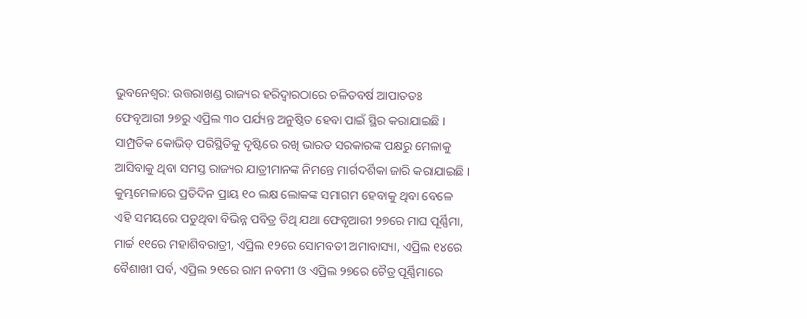ଭୁବନେଶ୍ୱର: ଉତ୍ତରାଖଣ୍ଡ ରାଜ୍ୟର ହରିଦ୍ୱାରଠାରେ ଚଳିତବର୍ଷ ଆପାତତଃ ଫେବୃଆରୀ ୨୭ରୁ ଏପ୍ରିଲ ୩୦ ପର୍ଯ୍ୟନ୍ତ ଅନୁଷ୍ଠିତ ହେବା ପାଇଁ ସ୍ଥିର କରାଯାଇଛି । ସାମ୍ପ୍ରତିକ କୋଭିଡ୍ ପରିସ୍ଥିତିକୁ ଦୃଷ୍ଟିରେ ରଖି ଭାରତ ସରକାରଙ୍କ ପକ୍ଷରୁ ମେଳାକୁ ଆସିବାକୁ ଥିବା ସମସ୍ତ ରାଜ୍ୟର ଯାତ୍ରୀମାନଙ୍କ ନିମନ୍ତେ ମାର୍ଗଦର୍ଶିକା ଜାରି କରାଯାଇଛି ।
କୁମ୍ଭମେଳାରେ ପ୍ରତିଦିନ ପ୍ରାୟ ୧୦ ଲକ୍ଷ ଲୋକଙ୍କ ସମାଗମ ହେବାକୁ ଥିବା ବେଳେ ଏହି ସମୟରେ ପଡୁଥିବା ବିଭିନ୍ନ ପବିତ୍ର ତିଥି ଯଥା ଫେବୃଆରୀ ୨୭ରେ ମାଘ ପୂର୍ଣ୍ଣିମା, ମାର୍ଚ୍ଚ ୧୧ରେ ମହାଶିବରାତ୍ରୀ, ଏପ୍ରିଲ ୧୨ରେ ସୋମବତୀ ଅମାବାସ୍ୟା, ଏପ୍ରିଲ ୧୪ରେ ବୈଶାଖୀ ପର୍ବ, ଏପ୍ରିଲ ୨୧ରେ ରାମ ନବମୀ ଓ ଏପ୍ରିଲ ୨୭ରେ ଚୈତ୍ର ପୂର୍ଣ୍ଣିମାରେ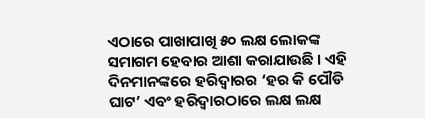ଏଠାରେ ପାଖାପାଖି ୫୦ ଲକ୍ଷ ଲୋକଙ୍କ ସମାଗମ ହେବାର ଆଶା କରାଯାଉଛି । ଏହି ଦିନମାନଙ୍କରେ ହରିଦ୍ୱାରର ‘ହର କି ପୌଡି ଘାଟ’ ଏବଂ ହରିଦ୍ୱାରଠାରେ ଲକ୍ଷ ଲକ୍ଷ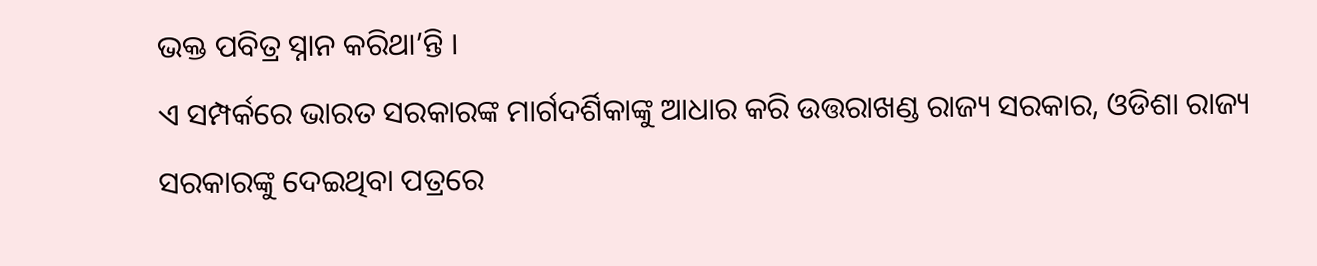ଭକ୍ତ ପବିତ୍ର ସ୍ନାନ କରିଥା’ନ୍ତି ।
ଏ ସମ୍ପର୍କରେ ଭାରତ ସରକାରଙ୍କ ମାର୍ଗଦର୍ଶିକାଙ୍କୁ ଆଧାର କରି ଉତ୍ତରାଖଣ୍ଡ ରାଜ୍ୟ ସରକାର, ଓଡିଶା ରାଜ୍ୟ ସରକାରଙ୍କୁ ଦେଇଥିବା ପତ୍ରରେ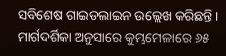ସବିଶେଷ ଗାଇଡଲାଇନ ଉଲ୍ଲେଖ କରିଛନ୍ତି । ମାର୍ଗଦର୍ଶିକା ଅନୁସାରେ କୁମ୍ଭମେଳାରେ ୬୫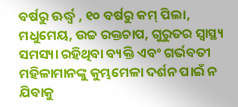ବର୍ଷରୁ ଊର୍ଦ୍ଧ୍ୱ , ୧୦ ବର୍ଷରୁ କମ୍ ପିଲା, ମଧୁମେୟ, ଉଚ୍ଚ ରକ୍ତଚାପ, ଗୁରୁତର ସ୍ୱାସ୍ଥ୍ୟ ସମସ୍ୟା ରହିଥିବା ବ୍ୟକ୍ତି ଏବଂ ଗର୍ଭବତୀ ମହିଳାମାନଙ୍କୁ କୁମ୍ଭମେଳା ଦର୍ଶନ ପାଇଁ ନ ଯିବାକୁ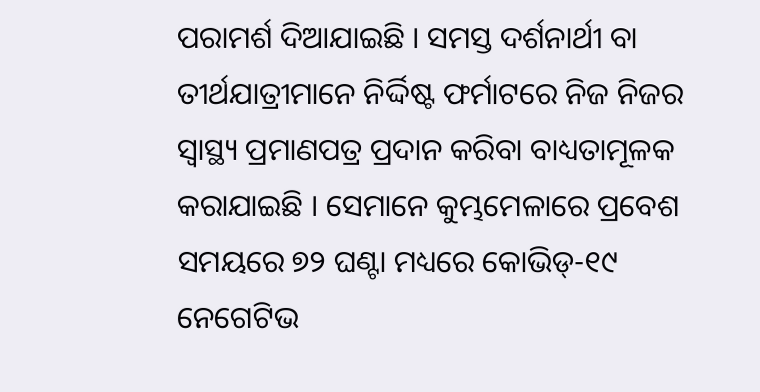ପରାମର୍ଶ ଦିଆଯାଇଛି । ସମସ୍ତ ଦର୍ଶନାର୍ଥୀ ବା ତୀର୍ଥଯାତ୍ରୀମାନେ ନିର୍ଦ୍ଦିଷ୍ଟ ଫର୍ମାଟରେ ନିଜ ନିଜର ସ୍ୱାସ୍ଥ୍ୟ ପ୍ରମାଣପତ୍ର ପ୍ରଦାନ କରିବା ବାଧ୍ୟତାମୂଳକ କରାଯାଇଛି । ସେମାନେ କୁମ୍ଭମେଳାରେ ପ୍ରବେଶ ସମୟରେ ୭୨ ଘଣ୍ଟା ମଧ୍ୟରେ କୋଭିଡ୍-୧୯ ନେଗେଟିଭ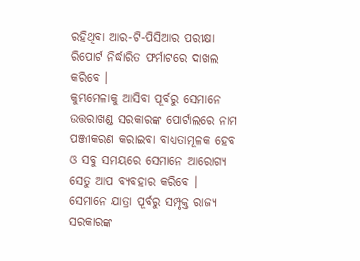ରହିଥିବା ଆର-ଟି-ପିସିଆର ପରୀକ୍ଷା ରିପୋର୍ଟ ନିର୍ଦ୍ଧାରିତ ଫର୍ମାଟରେ ଦାଖଲ କରିବେ ।
କୁମ୍ଭମେଳାକୁ ଆସିବା ପୂର୍ବରୁ ସେମାନେ ଉତ୍ତରାଖଣ୍ଡ ସରକାରଙ୍କ ପୋର୍ଟାଲରେ ନାମ ପଞ୍ଜୀକରଣ କରାଇବା ବାଧ୍ୟତାମୂଳକ ହେବ ଓ ସବୁ ସମୟରେ ସେମାନେ ଆରୋଗ୍ୟ ସେତୁ ଆପ ବ୍ୟବହାର କରିବେ । ସେମାନେ ଯାତ୍ରା ପୂର୍ବରୁ ସମ୍ପୃକ୍ତ ରାଜ୍ୟ ସରକାରଙ୍କ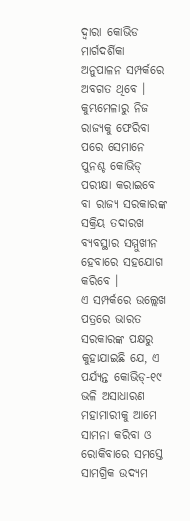ଦ୍ୱାରା କୋଭିଡ ମାର୍ଗଦର୍ଶିକା ଅନୁପାଳନ ସମ୍ପର୍କରେ ଅବଗତ ଥିବେ । କୁମ୍ଭମେଳାରୁ ନିଜ ରାଜ୍ୟକୁ ଫେରିବା ପରେ ସେମାନେ ପୁନଶ୍ଚ କୋଭିଡ୍ ପରୀକ୍ଷା କରାଇବେ ବା ରାଜ୍ୟ ସରକାରଙ୍କ ସକ୍ରିୟ ତଦାରଖ ବ୍ୟବସ୍ଥାର ସମ୍ମୁଖୀନ ହେବାରେ ସହଯୋଗ କରିବେ ।
ଏ ସମ୍ପର୍କରେ ଉଲ୍ଲେଖ ପତ୍ରରେ ଭାରତ ସରକାରଙ୍କ ପକ୍ଷରୁ କୁହାଯାଇଛି ଯେ, ଏ ପର୍ଯ୍ୟନ୍ତ କୋଭିଡ୍-୧୯ ଭଳି ଅସାଧାରଣ ମହାମାରୀକୁ ଆମେ ସାମନା କରିବା ଓ ରୋକିବାରେ ସମସ୍ତେ ସାମଗ୍ରିକ ଉଦ୍ୟମ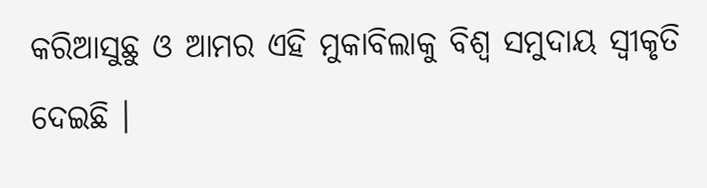କରିଆସୁଛୁ ଓ ଆମର ଏହି ମୁକାବିଲାକୁ ବିଶ୍ୱ ସମୁଦାୟ ସ୍ୱୀକୃତି ଦେଇଛି ।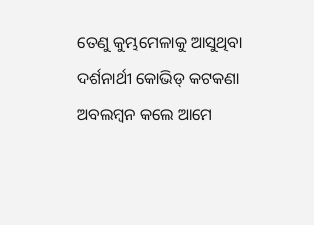ତେଣୁ କୁମ୍ଭମେଳାକୁ ଆସୁଥିବା ଦର୍ଶନାର୍ଥୀ କୋଭିଡ୍ କଟକଣା ଅବଲମ୍ବନ କଲେ ଆମେ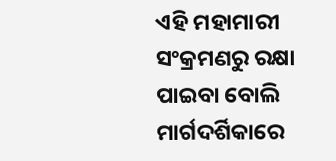ଏହି ମହାମାରୀ ସଂକ୍ରମଣରୁ ରକ୍ଷା ପାଇବା ବୋଲି ମାର୍ଗଦର୍ଶିକାରେ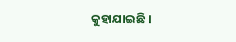କୁହାଯାଇଛି ।